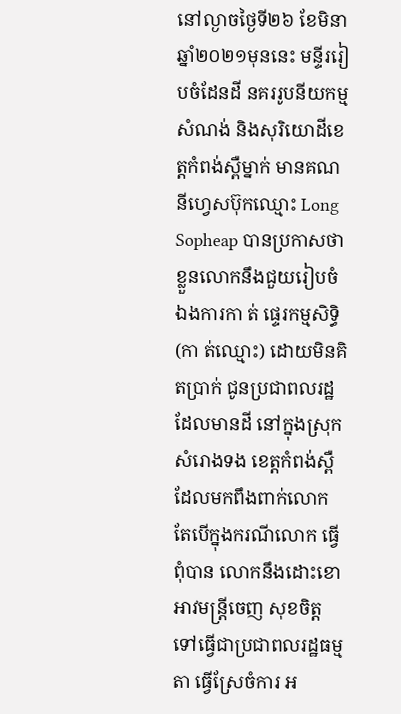នៅល្ងាចថ្ងៃទី២៦ ខែមិនា ឆ្នាំ២០២១មុននេះ មន្ទីររៀបចំដែនដី នគររូបនីយកម្ម សំណង់ និងសុរិយោដីខេត្តកំពង់ស្ពឺម្នាក់ មានគណនីហ្វេសប៊ុកឈ្មោះ Long Sopheap បានប្រកាសថា ខ្លួនលោកនឹងជួយរៀបចំឯងការកា ត់ ផ្ទេរកម្មសិទ្ធិ (កា ត់ឈ្មោះ) ដោយមិនគិតប្រាក់ ជូនប្រជាពលរដ្ឋ ដែលមានដី នៅក្នុងស្រុកសំរោងទង ខេត្តកំពង់ស្ពឺ ដែលមកពឹងពាក់លោក តែបើក្នុងករណីលោក ធ្វើពុំបាន លោកនឹងដោះខោអាវមន្ត្រីចេញ សុខចិត្តទៅធ្វើជាប្រជាពលរដ្ឋធម្មតា ធ្វើស្រែចំការ អ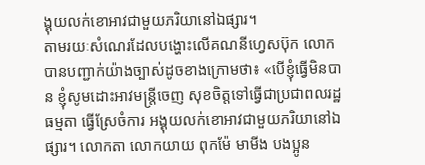ង្គុយលក់ខោអាវជាមួយភរិយានៅឯផ្សារ។
តាមរយៈសំណេរដែលបង្ហោះលើគណនីហ្វេសប៊ុក លោកបានបញ្ជាក់យ៉ាងច្បាស់ដូចខាងក្រោមថា៖ «បើខ្ញុំធ្វើមិនបាន ខ្ញុំសូមដោះអាវមន្ត្រីចេញ សុខចិត្តទៅធ្វើជាប្រជាពលរដ្ឋធម្មតា ធ្វើស្រែចំការ អង្គុយលក់ខោអាវជាមួយភរិយានៅឯផ្សារ។ លោកតា លោកយាយ ពុកម៉ែ មាមីង បងប្អូន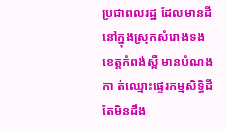ប្រជាពលរដ្ឋ ដែលមានដីនៅក្នុងស្រុកសំរោងទង ខេត្តកំពង់ស្ពឺ មានបំណងកា ត់ឈ្មោះផ្ទេរកម្មសិទ្ធិដី តែមិនដឹង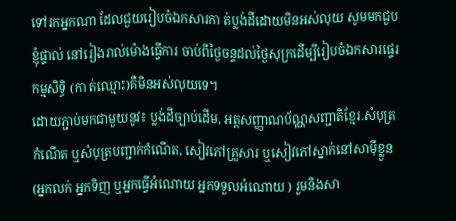ទៅរកអ្នកណា ដែលជួយរៀបចំឯកសារកា ត់ប្លង់ដីដោយមិនអស់លុយ សូមមកជួបខ្ញុំផ្ទាល់ នៅរៀងរាល់ម៉ោងធ្វើការ ចាប់ពីថ្ងៃចន្ទដល់ថ្ងៃសុក្រដើម្បីរៀបចំឯកសារផ្ទេរកម្មសិទ្ធិ (កា ត់ឈ្មោះ)គឺមិនអស់លុយទេ។
ដោយភ្ជាប់មកជាមួយនូវ៖ ប្លង់ដីច្បាប់ដើម, អត្តសញ្ញាណប័ណ្ណសញ្ជាតិខ្មែរ.សំបុត្រកំណើត ឬសំបុត្របញ្ជាក់កំណើត, សៀវភៅគ្រួសារ ឬសៀវភៅស្នាក់នៅសាម៉ីខ្លួន(អ្នកលក់ អ្នកទិញ ឬអ្នកធ្វើអំណោយ អ្នកទទួលអំណោយ ) រួមនិងសា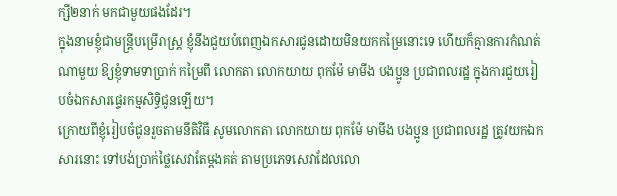ក្សី២នាក់ មកជាមួយផងដែរ។
ក្នុងនាមខ្ញុំជាមន្ត្រីបម្រើរាស្ត្រ ខ្ញុំនឹងជួយបំពេញឯកសារជូនដោយមិនយកកម្រៃនោះទេ ហើយក៏គ្មានការកំណត់ណាមួយ ឱ្យខ្ញុំទាមទាប្រាក់ កម្រៃពី លោកតា លោកយាយ ពុកម៉ែ មាមីង បងប្អូន ប្រជាពលរដ្ឋ ក្នុងការជួយរៀបចំឯកសារផ្ទេរកម្មសិទ្ធិជូនឡើយ។
ក្រោយពីខ្ញុំរៀបចំជូនរួចតាមនីតិវិធី សូមលោកតា លោកយាយ ពុកម៉ែ មាមីង បងប្អូន ប្រជាពលរដ្ឋ ត្រូវយកឯកសារនោះ ទៅបង់ប្រាក់ថ្លៃសេវាតែម្តងគត់ តាមប្រភេទសេវាដែលលោ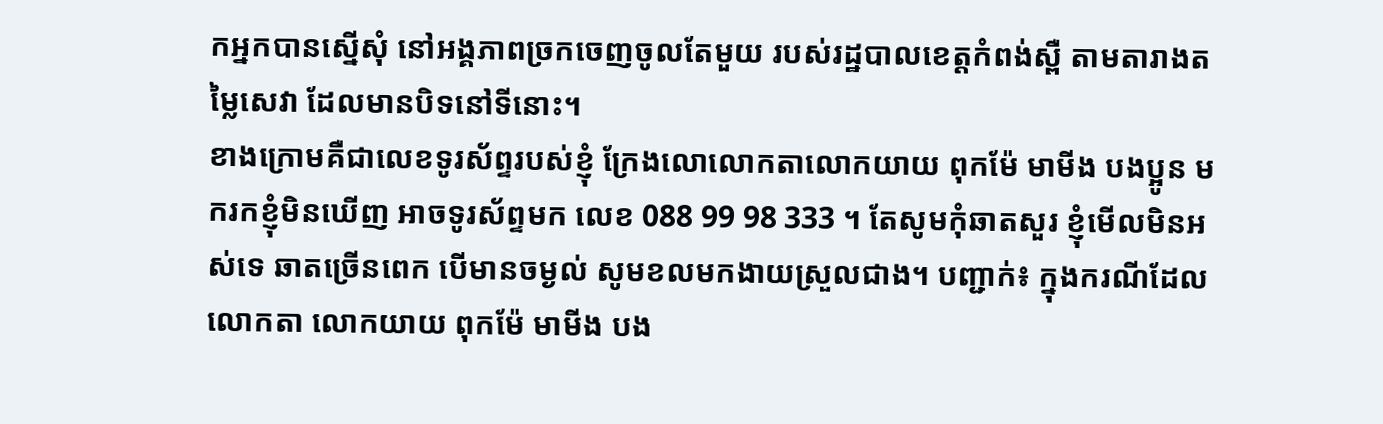កអ្នកបានស្នើសុំ នៅអង្គភាពច្រកចេញចូលតែមួយ របស់រដ្ឋបាលខេត្តកំពង់ស្ពឺ តាមតារាងតម្លៃសេវា ដែលមានបិទនៅទីនោះ។
ខាងក្រោមគឺជាលេខទូរស័ព្ទរបស់ខ្ញុំ ក្រែងលោលោកតាលោកយាយ ពុកម៉ែ មាមីង បងប្អូន មករកខ្ញុំមិនឃើញ អាចទូរស័ព្ទមក លេខ 088 99 98 333 ។ តែសូមកុំឆាតសួរ ខ្ញុំមើលមិនអស់ទេ ឆាតច្រើនពេក បើមានចម្ងល់ សូមខលមកងាយស្រួលជាង។ បញ្ជាក់៖ ក្នុងករណីដែលលោកតា លោកយាយ ពុកម៉ែ មាមីង បង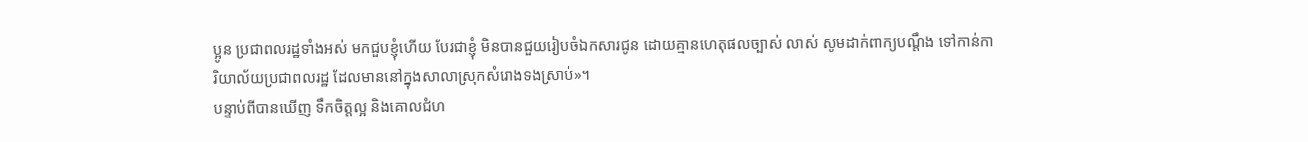ប្អូន ប្រជាពលរដ្ឋទាំងអស់ មកជួបខ្ញុំហើយ បែរជាខ្ញុំ មិនបានជួយរៀបចំឯកសារជូន ដោយគ្មានហេតុផលច្បាស់ លាស់ សូមដាក់ពាក្យបណ្តឹង ទៅកាន់ការិយាល័យប្រជាពលរដ្ឋ ដែលមាននៅក្នុងសាលាស្រុកសំរោងទងស្រាប់»។
បន្ទាប់ពីបានឃើញ ទឹកចិត្តល្អ និងគោលជំហ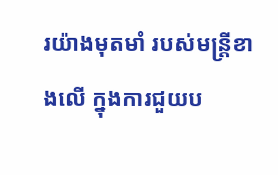រយ៉ាងមុតមាំ របស់មន្ត្រីខាងលើ ក្នុងការជួយប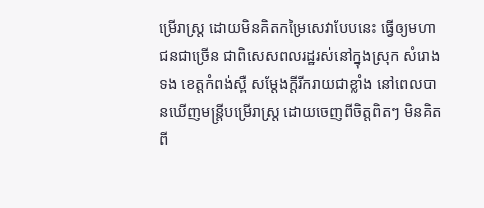ម្រើរាស្ត្រ ដោយមិនគិតកម្រៃសេវាបែបនេះ ធ្វើឲ្យមហាជនជាច្រើន ជាពិសេសពលរដ្ឋរស់នៅក្នុងស្រុក សំរោងទង ខេត្តកំពង់ស្ពឺ សម្ដែងក្តីរីករាយជាខ្លាំង នៅពេលបានឃើញមន្ត្រីបម្រើរាស្ត្រ ដោយចេញពីចិត្តពិតៗ មិនគិតពី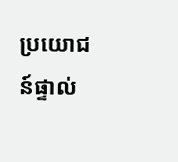ប្រយោជន៍ផ្ទាល់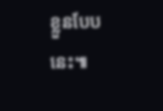ខ្លួនបែបនេះ៕